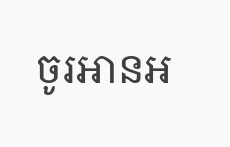ចូរអានអ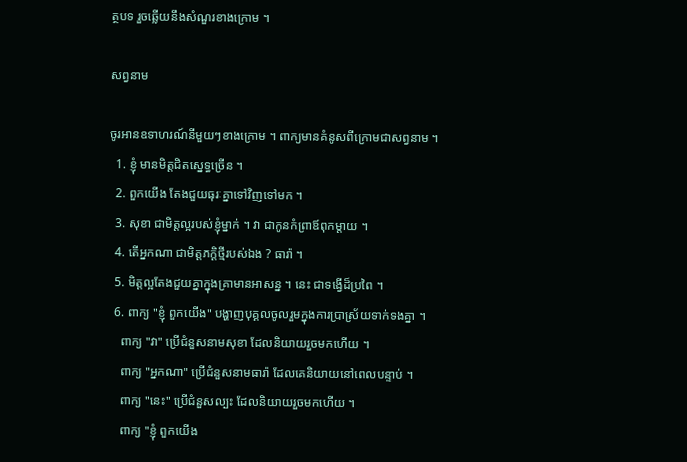ត្ថបទ រួចឆ្លើយនឹងសំណួរខាងក្រោម ។

សព្វនាម

ចូរអានឧទាហរណ៍នីមួយៗខាងក្រោម ។ ពាក្យមានគំនូសពីក្រោមជាសព្វនាម ។
  1. ខ្ញុំ មានមិត្តជិតស្នេទ្ធច្រើន ។
  2. ពួកយើង តែងជួយធុរៈគ្នាទៅវិញទៅមក ។
  3. សុខា ជាមិត្តល្អរបស់ខ្ញុំម្នាក់ ។ វា ជាកូនកំព្រាឪពុកម្តាយ ។
  4. តើអ្នកណា ជាមិត្តភក្តិថ្មីរបស់ឯង ? ធារ៉ា ។
  5. មិត្តល្អតែងជួយគ្នាក្នុងគ្រាមានអាសន្ន ។ នេះ ជាទង្វើដ៏ប្រពៃ ។
  6. ពាក្យ "ខ្ញុំ ពួកយើង" បង្ហាញបុគ្គលចូលរួមក្នុងការបា្រស្រ័យទាក់ទងគ្នា ។
    ពាក្យ "វា" ប្រើជំនួសនាមសុខា ដែលនិយាយរួចមកហើយ ។
    ពាក្យ "អ្នកណា" ប្រើជំនួសនាមធារ៉ា ដែលគេនិយាយនៅពេលបន្ទាប់ ។
    ពាក្យ "នេះ" ប្រើជំនួសល្បះ ដែលនិយាយរួចមកហើយ ។
    ពាក្យ "ខ្ញុំ ពួកយើង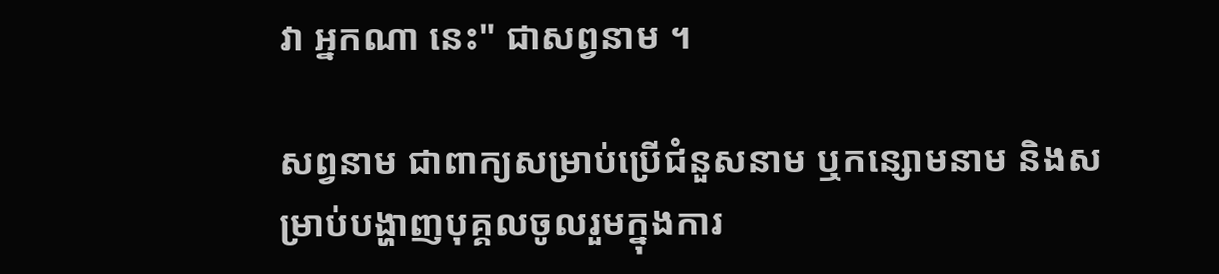វា អ្នកណា នេះ" ជាសព្វនាម ។

សព្វនាម ជាពាក្យសម្រាប់ប្រើជំនួសនាម ឬកន្សោមនាម និងសម្រាប់បង្ហាញបុគ្គលចូលរួមក្នុងការ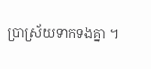ប្រាស្រ័យទាកទងគ្នា ។